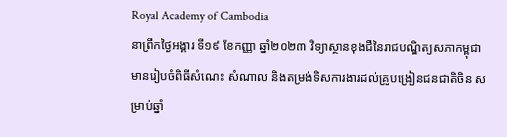Royal Academy of Cambodia
នាព្រឹកថ្ងៃអង្គារ ទី១៩ ខែកញ្ញា ឆ្នាំ២០២៣ វិទ្យាស្ថានខុងជឺនៃរាជបណ្ឌិត្យសភាកម្ពុជា មានរៀបចំពិធីសំណេះ សំណាល និងតម្រង់ទិសការងារដល់គ្រូបង្រៀនជនជាតិចិន សម្រាប់ឆ្នាំ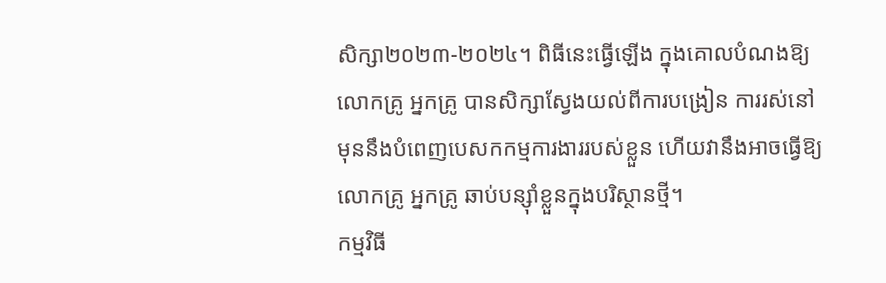សិក្សា២០២៣-២០២៤។ ពិធីនេះធ្វើឡើង ក្នុងគោលបំណងឱ្យលោកគ្រូ អ្នកគ្រូ បានសិក្សាស្វែងយល់ពីការបង្រៀន ការរស់នៅ មុននឹងបំពេញបេសកកម្មការងាររបស់ខ្លួន ហើយវានឹងអាចធ្វើឱ្យលោកគ្រូ អ្នកគ្រូ ឆាប់បន្ស៊ាំខ្លួនក្នុងបរិស្ថានថ្មី។
កម្មវិធី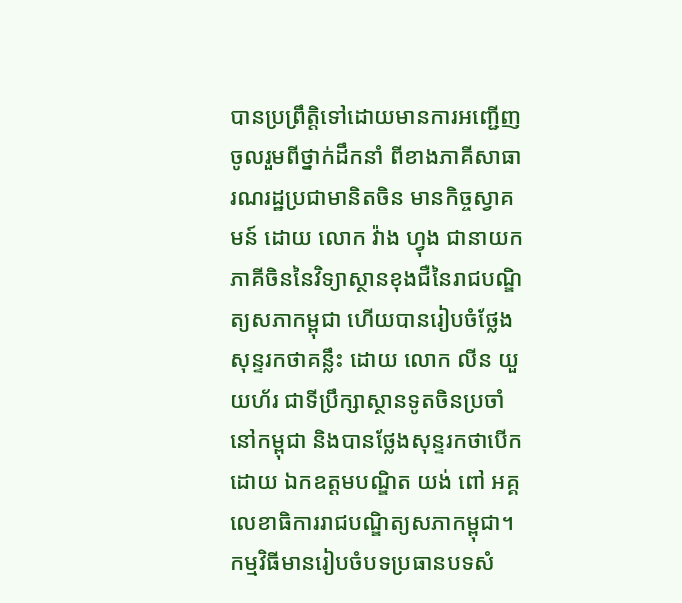បានប្រព្រឹត្តិទៅដោយមានការអញ្ជើញចូលរួមពីថ្នាក់ដឹកនាំ ពីខាងភាគីសាធារណរដ្ឋប្រជាមានិតចិន មានកិច្ចស្វាគមន៍ ដោយ លោក វ៉ាង ហ្វុង ជានាយកភាគីចិននៃវិទ្យាស្ថានខុងជឺនៃរាជបណ្ឌិត្យសភាកម្ពុជា ហើយបានរៀបចំថ្លែងសុន្ទរកថាគន្លឹះ ដោយ លោក លីន យួយហ័រ ជាទីប្រឹក្សាស្ថានទូតចិនប្រចាំនៅកម្ពុជា និងបានថ្លែងសុន្ទរកថាបើកដោយ ឯកឧត្តមបណ្ឌិត យង់ ពៅ អគ្គលេខាធិការរាជបណ្ឌិត្យសភាកម្ពុជា។
កម្មវិធីមានរៀបចំបទប្រធានបទសំ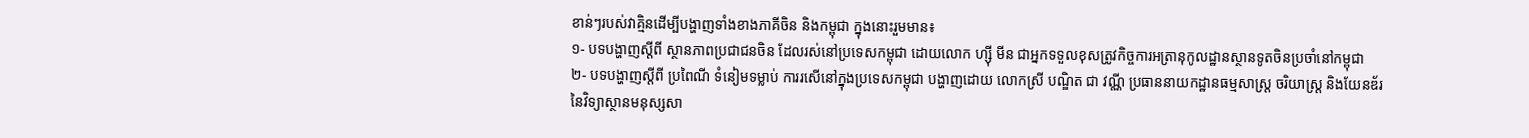ខាន់ៗរបស់វាគ្មិនដើម្បីបង្ហាញទាំងខាងភាគីចិន និងកម្ពុជា ក្នុងនោះរួមមាន៖
១- បទបង្ហាញស្តីពី ស្ថានភាពប្រជាជនចិន ដែលរស់នៅប្រទេសកម្ពុជា ដោយលោក ហ្ស៊ី មីន ជាអ្នកទទួលខុសត្រូវកិច្ចការអត្រានុកូលដ្ឋានស្ថានទូតចិនប្រចាំនៅកម្ពុជា
២- បទបង្ហាញស្តីពី ប្រពៃណី ទំនៀមទម្លាប់ ការរសើនៅក្នុងប្រទេសកម្ពុជា បង្ហាញដោយ លោកស្រី បណ្ឌិត ជា វណ្ណី ប្រធាននាយកដ្ឋានធម្មសាស្ត្រ ចរិយាស្ត្រ និងយែនឌ័រនៃវិទ្យាស្ថានមនុស្សសា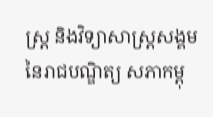ស្ត្រ និងវិទ្យាសាស្ត្រសង្គមនៃរាជបណ្ឌិត្យ សភាកម្ពុ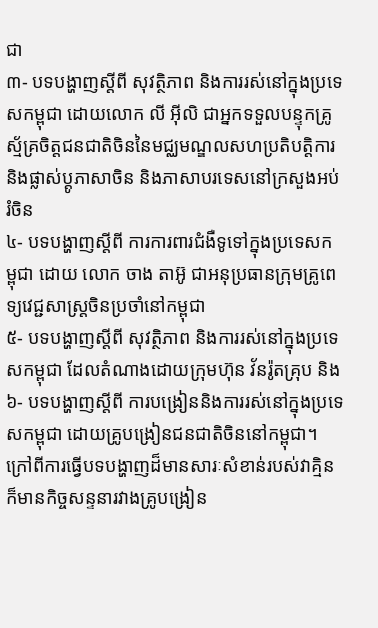ជា
៣- បទបង្ហាញស្តីពី សុវត្ថិភាព និងការរស់នៅក្នុងប្រទេសកម្ពុជា ដោយលោក លី អ៊ីលិ ជាអ្នកទទួលបន្ទុកគ្រូស្ម័គ្រចិត្តជនជាតិចិននៃមជ្ឈមណ្ឌលសហប្រតិបត្តិការ និងផ្លាស់ប្តូភាសាចិន និងភាសាបរទេសនៅក្រសួងអប់រំចិន
៤- បទបង្ហាញស្តីពី ការការពារជំងឺទូទៅក្នុងប្រទេសកម្ពុជា ដោយ លោក ចាង តាអ៊ូ ជាអនុប្រធានក្រុមគ្រូពេទ្យវេជ្ជសាស្ត្រចិនប្រចាំនៅកម្ពុជា
៥- បទបង្ហាញស្តីពី សុវត្ថិភាព និងការរស់នៅក្នុងប្រទេសកម្ពុជា ដែលតំណាងដោយក្រុមហ៊ុន វ័នរ៉ូតគ្រុប និង
៦- បទបង្ហាញស្តីពី ការបង្រៀននិងការរស់នៅក្នុងប្រទេសកម្ពុជា ដោយគ្រូបង្រៀនជនជាតិចិននៅកម្ពុជា។
ក្រៅពីការធ្វើបទបង្ហាញដ៏មានសារៈសំខាន់របស់វាគ្មិន ក៏មានកិច្ចសន្ទនារវាងគ្រូបង្រៀន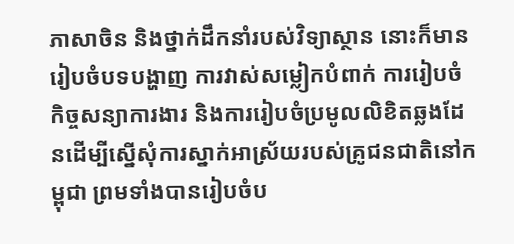ភាសាចិន និងថ្នាក់ដឹកនាំរបស់វិទ្យាស្ថាន នោះក៏មានរៀបចំបទបង្ហាញ ការវាស់សម្លៀកបំពាក់ ការរៀបចំកិច្ចសន្យាការងារ និងការរៀបចំប្រមូលលិខិតឆ្លងដែនដើម្បីស្នើសុំការស្នាក់អាស្រ័យរបស់គ្រូជនជាតិនៅកម្ពុជា ព្រមទាំងបានរៀបចំប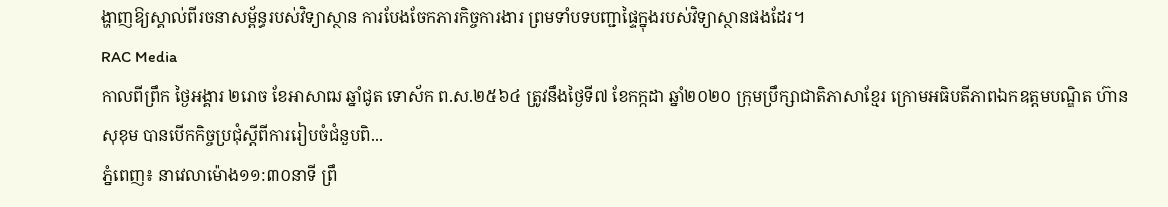ង្ហាញឱ្យស្គាល់ពីរចនាសម្ព័ន្ធរបស់វិទ្យាស្ថាន ការបែងចែកភារកិច្ចការងារ ព្រមទាំបទបញ្ជាផ្ទៃក្នុងរបស់វិទ្យាស្ថានផងដែរ។
RAC Media
កាលពីព្រឹក ថ្ងៃអង្គារ ២រោច ខែអាសាឍ ឆ្នាំជូត ទោស័ក ព.ស.២៥៦៤ ត្រូវនឹងថ្ងៃទី៧ ខែកក្កដា ឆ្នាំ២០២០ ក្រុមប្រឹក្សាជាតិភាសាខ្មែរ ក្រោមអធិបតីភាពឯកឧត្តមបណ្ឌិត ហ៊ាន សុខុម បានបើកកិច្ចប្រជុំស្ដីពីការរៀបចំជំនួបពិ...
ភ្នំពេញ៖ នាវេលាម៉ោង១១:៣០នាទី ព្រឹ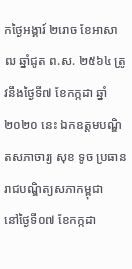កថ្ងៃអង្គារ៍ ២រោច ខែអាសាឍ ឆ្នាំជូត ព.ស. ២៥៦៤ ត្រូវនឹងថ្ងៃទី៧ ខែកក្កដា ឆ្នាំ២០២០ នេះ ឯកឧត្ដមបណ្ឌិតសភាចារ្យ សុខ ទូច ប្រធានរាជបណ្ឌិត្យសភាកម្ពុជា
នៅថ្ងៃទី០៧ ខែកក្កដា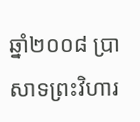ឆ្នាំ២០០៨ ប្រាសាទព្រះវិហារ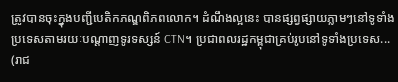ត្រូវបានចុះក្នុងបញ្ជីបេតិកភណ្ឌពិភពលោក។ ដំណឹងល្អនេះ បានផ្សព្វផ្សាយភ្លាមៗនៅទូទាំង ប្រទេសតាមរយៈបណ្ដាញទូរទស្សន៍ CTN។ ប្រជាពលរដ្ឋកម្ពុជាគ្រប់រូបនៅទូទាំងប្រទេស...
(រាជ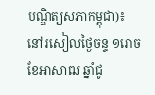បណ្ឌិត្យសភាកម្ពុជា)៖ នៅរសៀលថ្ងៃចន្ទ ១រោច ខែអាសាឍ ឆ្នាំជូ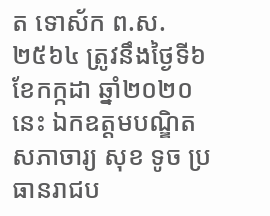ត ទោស័ក ព.ស.២៥៦៤ ត្រូវនឹងថ្ងៃទី៦ ខែកក្កដា ឆ្នាំ២០២០នេះ ឯកឧត្តមបណ្ឌិតសភាចារ្យ សុខ ទូច ប្រធានរាជប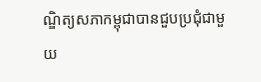ណ្ឌិត្យសភាកម្ពុជាបានជួបប្រជុំជាមួយ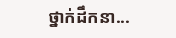ថ្នាក់ដឹកនា...